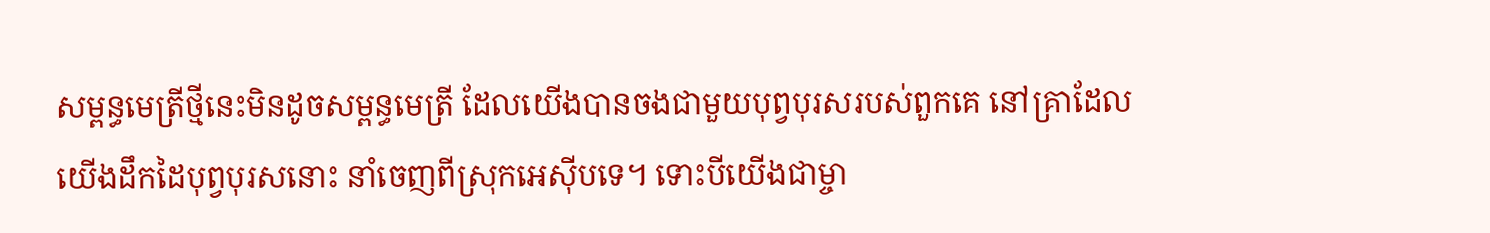សម្ពន្ធមេត្រីថ្មីនេះមិនដូចសម្ពន្ធមេត្រី ដែលយើងបានចងជាមួយបុព្វបុរសរបស់ពួកគេ នៅគ្រាដែលយើងដឹកដៃបុព្វបុរសនោះ នាំចេញពីស្រុកអេស៊ីបទេ។ ទោះបីយើងជាម្ចា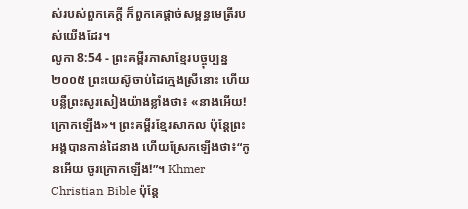ស់របស់ពួកគេក្ដី ក៏ពួកគេផ្ដាច់សម្ពន្ធមេត្រីរបស់យើងដែរ។
លូកា 8:54 - ព្រះគម្ពីរភាសាខ្មែរបច្ចុប្បន្ន ២០០៥ ព្រះយេស៊ូចាប់ដៃក្មេងស្រីនោះ ហើយបន្លឺព្រះសូរសៀងយ៉ាងខ្លាំងថា៖ «នាងអើយ! ក្រោកឡើង»។ ព្រះគម្ពីរខ្មែរសាកល ប៉ុន្តែព្រះអង្គបានកាន់ដៃនាង ហើយស្រែកឡើងថា៖“កូនអើយ ចូរក្រោកឡើង!”។ Khmer Christian Bible ប៉ុន្ដែ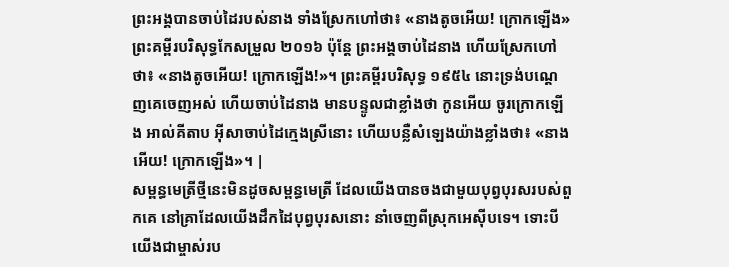ព្រះអង្គបានចាប់ដៃរបស់នាង ទាំងស្រែកហៅថា៖ «នាងតូចអើយ! ក្រោកឡើង» ព្រះគម្ពីរបរិសុទ្ធកែសម្រួល ២០១៦ ប៉ុន្ដែ ព្រះអង្គចាប់ដៃនាង ហើយស្រែកហៅថា៖ «នាងតូចអើយ! ក្រោកឡើង!»។ ព្រះគម្ពីរបរិសុទ្ធ ១៩៥៤ នោះទ្រង់បណ្តេញគេចេញអស់ ហើយចាប់ដៃនាង មានបន្ទូលជាខ្លាំងថា កូនអើយ ចូរក្រោកឡើង អាល់គីតាប អ៊ីសាចាប់ដៃក្មេងស្រីនោះ ហើយបន្លឺសំឡេងយ៉ាងខ្លាំងថា៖ «នាងអើយ! ក្រោកឡើង»។ |
សម្ពន្ធមេត្រីថ្មីនេះមិនដូចសម្ពន្ធមេត្រី ដែលយើងបានចងជាមួយបុព្វបុរសរបស់ពួកគេ នៅគ្រាដែលយើងដឹកដៃបុព្វបុរសនោះ នាំចេញពីស្រុកអេស៊ីបទេ។ ទោះបីយើងជាម្ចាស់រប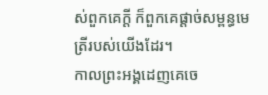ស់ពួកគេក្ដី ក៏ពួកគេផ្ដាច់សម្ពន្ធមេត្រីរបស់យើងដែរ។
កាលព្រះអង្គដេញគេចេ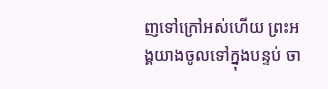ញទៅក្រៅអស់ហើយ ព្រះអង្គយាងចូលទៅក្នុងបន្ទប់ ចា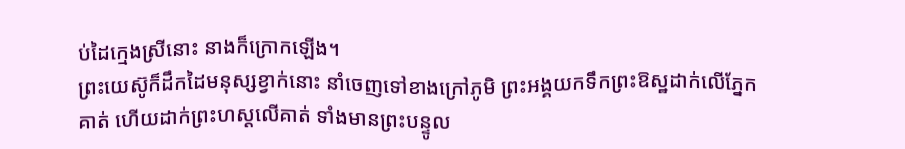ប់ដៃក្មេងស្រីនោះ នាងក៏ក្រោកឡើង។
ព្រះយេស៊ូក៏ដឹកដៃមនុស្សខ្វាក់នោះ នាំចេញទៅខាងក្រៅភូមិ ព្រះអង្គយកទឹកព្រះឱស្ឋដាក់លើភ្នែកគាត់ ហើយដាក់ព្រះហស្ដលើគាត់ ទាំងមានព្រះបន្ទូល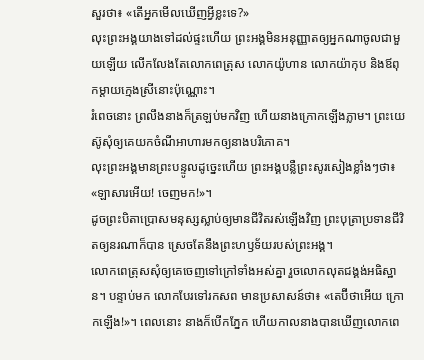សួរថា៖ «តើអ្នកមើលឃើញអ្វីខ្លះទេ?»
លុះព្រះអង្គយាងទៅដល់ផ្ទះហើយ ព្រះអង្គមិនអនុញ្ញាតឲ្យអ្នកណាចូលជាមួយឡើយ លើកលែងតែលោកពេត្រុស លោកយ៉ូហាន លោកយ៉ាកុប និងឪពុកម្ដាយក្មេងស្រីនោះប៉ុណ្ណោះ។
រំពេចនោះ ព្រលឹងនាងក៏ត្រឡប់មកវិញ ហើយនាងក្រោកឡើងភ្លាម។ ព្រះយេស៊ូសុំឲ្យគេយកចំណីអាហារមកឲ្យនាងបរិភោគ។
លុះព្រះអង្គមានព្រះបន្ទូលដូច្នេះហើយ ព្រះអង្គបន្លឺព្រះសូរសៀងខ្លាំងៗថា៖ «ឡាសារអើយ! ចេញមក!»។
ដូចព្រះបិតាប្រោសមនុស្សស្លាប់ឲ្យមានជីវិតរស់ឡើងវិញ ព្រះបុត្រាប្រទានជីវិតឲ្យនរណាក៏បាន ស្រេចតែនឹងព្រះហឫទ័យរបស់ព្រះអង្គ។
លោកពេត្រុសសុំឲ្យគេចេញទៅក្រៅទាំងអស់គ្នា រួចលោកលុតជង្គង់អធិស្ឋាន។ បន្ទាប់មក លោកបែរទៅរកសព មានប្រសាសន៍ថា៖ «តេប៊ីថាអើយ ក្រោកឡើង!»។ ពេលនោះ នាងក៏បើកភ្នែក ហើយកាលនាងបានឃើញលោកពេ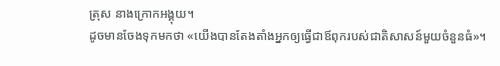ត្រុស នាងក្រោកអង្គុយ។
ដូចមានចែងទុកមកថា «យើងបានតែងតាំងអ្នកឲ្យធ្វើជាឪពុករបស់ជាតិសាសន៍មួយចំនួនធំ»។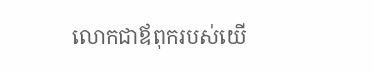លោកជាឪពុករបស់យើ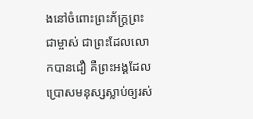ងនៅចំពោះព្រះភ័ក្ត្រព្រះជាម្ចាស់ ជាព្រះដែលលោកបានជឿ គឺព្រះអង្គដែលប្រោសមនុស្សស្លាប់ឲ្យរស់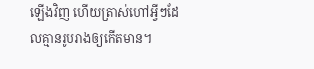ឡើងវិញ ហើយត្រាស់ហៅអ្វីៗដែលគ្មានរូបរាងឲ្យកើតមាន។